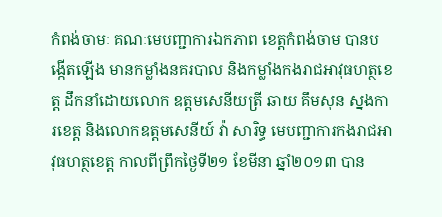កំពង់ចាមៈ គណៈមេបញ្ជាការឯកភាព ខេត្តកំពង់ចាម បានបង្កើតឡើង មានកម្លាំងនគរបាល និងកម្លាំងកងរាជអាវុធហត្ថខេត្ត ដឹកនាំដោយលោក ឧត្តមសេនីយត្រី ឆាយ គឹមសុន ស្នងការខេត្ត និងលោកឧត្តមសេនីយ៍ វ៉ា សារិទ្ធ មេបញ្ជាការកងរាជអាវុធហត្ថខេត្ត កាលពីព្រឹកថ្ងៃទី២១ ខែមីនា ឆ្នាំ២០១៣ បាន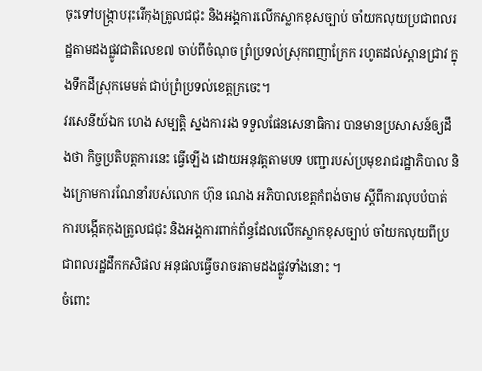ចុះទៅបង្ក្រាបរុះរើកុងត្រូលជជុះ និងអង្គការលើកស្លាកខុសច្បាប់ ចាំយកលុយប្រជាពលរដ្ឋតាមដងផ្លូវជាតិលេខ៧ ចាប់ពីចំណុច ព្រំប្រទល់ស្រុកពញាក្រែក រហូតដល់ស្ពានជ្រាវ ក្នុងទឹកដីស្រុកមេមត់ ជាប់ព្រំប្រទល់ខេត្តក្រចេះ។
វរសេនីយ៍ឯក ហេង សម្បត្តិ ស្នងការរង ទទួលផែនសេនាធិការ បានមានប្រសាសន៍ឲ្យដឹងថា កិច្ចប្រតិបត្តការនេះ ធ្វើឡើង ដោយអនុវត្តតាមបទ បញ្ជារបស់ប្រមុខរាជរដ្ឋាភិបាល និងក្រោមការណែនាំរបស់លោក ហ៊ុន ណេង អភិបាលខេត្តកំពង់ចាម ស្តីពីការលុបបំបាត់ការបង្កើតកុងត្រូលជជុះ និងអង្គការពាក់ព័ន្ធដែលលើកស្លាកខុសច្បាប់ ចាំយកលុយពីប្រជាពលរដ្ឋដឹកកសិផល អនុផលធ្វើចរាចរតាមដងផ្លូវទាំងនោះ ។
ចំពោះ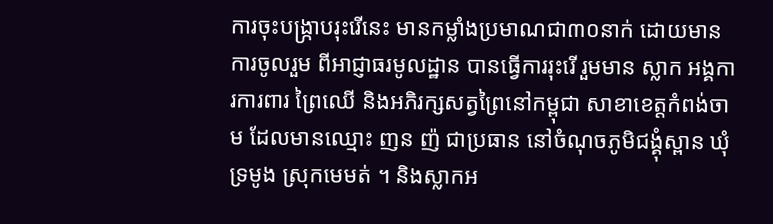ការចុះបង្ក្រាបរុះរើនេះ មានកម្លាំងប្រមាណជា៣០នាក់ ដោយមានការចូលរួម ពីអាជ្ញាធរមូលដ្ឋាន បានធ្វើការរុះរើ រួមមាន ស្លាក អង្គការការពារ ព្រៃឈើ និងអភិរក្សសត្វព្រៃនៅកម្ពុជា សាខាខេត្តកំពង់ចាម ដែលមានឈ្មោះ ញន ញ៉ ជាប្រធាន នៅចំណុចភូមិជង្គុំស្ពាន ឃុំទ្រមូង ស្រុកមេមត់ ។ និងស្លាកអ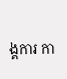ង្គការ កា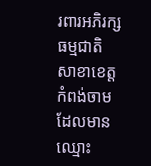រពារអភិរក្សធម្មជាតិ សាខាខេត្តកំពង់ចាម ដែលមានឈ្មោះ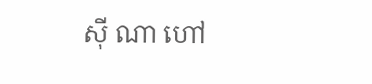ស៊ី ណា ហៅ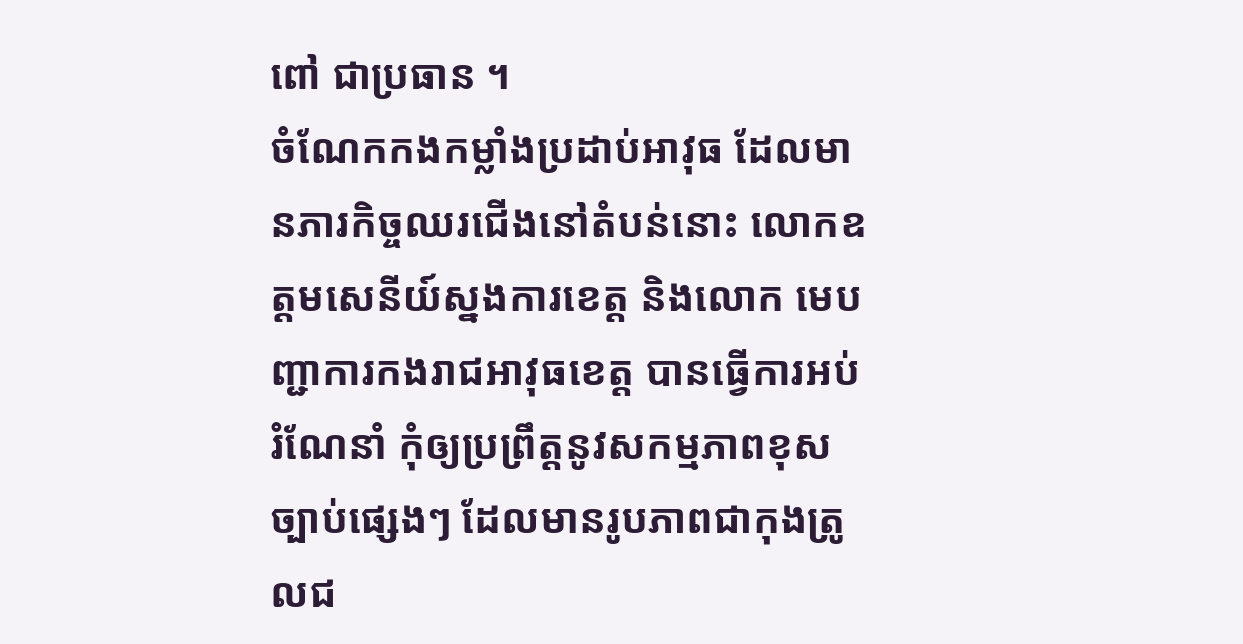ពៅ ជាប្រធាន ។
ចំណែកកងកម្លាំងប្រដាប់អាវុធ ដែលមានភារកិច្ចឈរជើងនៅតំបន់នោះ លោកឧត្តមសេនីយ៍ស្នងការខេត្ត និងលោក មេបញ្ជាការកងរាជអាវុធខេត្ត បានធ្វើការអប់រំណែនាំ កុំឲ្យប្រព្រឹត្តនូវសកម្មភាពខុសច្បាប់ផ្សេងៗ ដែលមានរូបភាពជាកុងត្រូលជ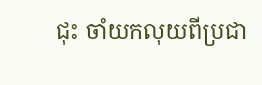ជុះ ចាំយកលុយពីប្រជា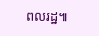ពលរដ្ឋ៕